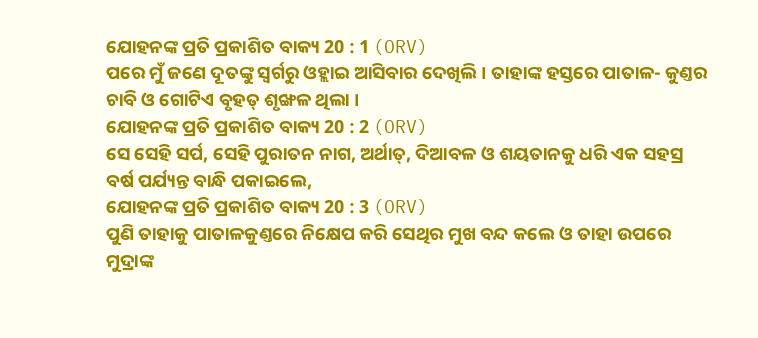ଯୋହନଙ୍କ ପ୍ରତି ପ୍ରକାଶିତ ବାକ୍ୟ 20 : 1 (ORV)
ପରେ ମୁଁ ଜଣେ ଦୂତଙ୍କୁ ସ୍ଵର୍ଗରୁ ଓହ୍ଲାଇ ଆସିବାର ଦେଖିଲି । ତାହାଙ୍କ ହସ୍ତରେ ପାତାଳ- କୁଣ୍ତର ଚାବି ଓ ଗୋଟିଏ ବୃହତ୍ ଶୃଙ୍ଖଳ ଥିଲା ।
ଯୋହନଙ୍କ ପ୍ରତି ପ୍ରକାଶିତ ବାକ୍ୟ 20 : 2 (ORV)
ସେ ସେହି ସର୍ପ, ସେହି ପୁରାତନ ନାଗ, ଅର୍ଥାତ୍, ଦିଆବଳ ଓ ଶୟତାନକୁ ଧରି ଏକ ସହସ୍ର ବର୍ଷ ପର୍ଯ୍ୟନ୍ତ ବାନ୍ଧି ପକାଇଲେ,
ଯୋହନଙ୍କ ପ୍ରତି ପ୍ରକାଶିତ ବାକ୍ୟ 20 : 3 (ORV)
ପୁଣି ତାହାକୁ ପାତାଳକୁଣ୍ତରେ ନିକ୍ଷେପ କରି ସେଥିର ମୁଖ ବନ୍ଦ କଲେ ଓ ତାହା ଉପରେ ମୁଦ୍ରାଙ୍କ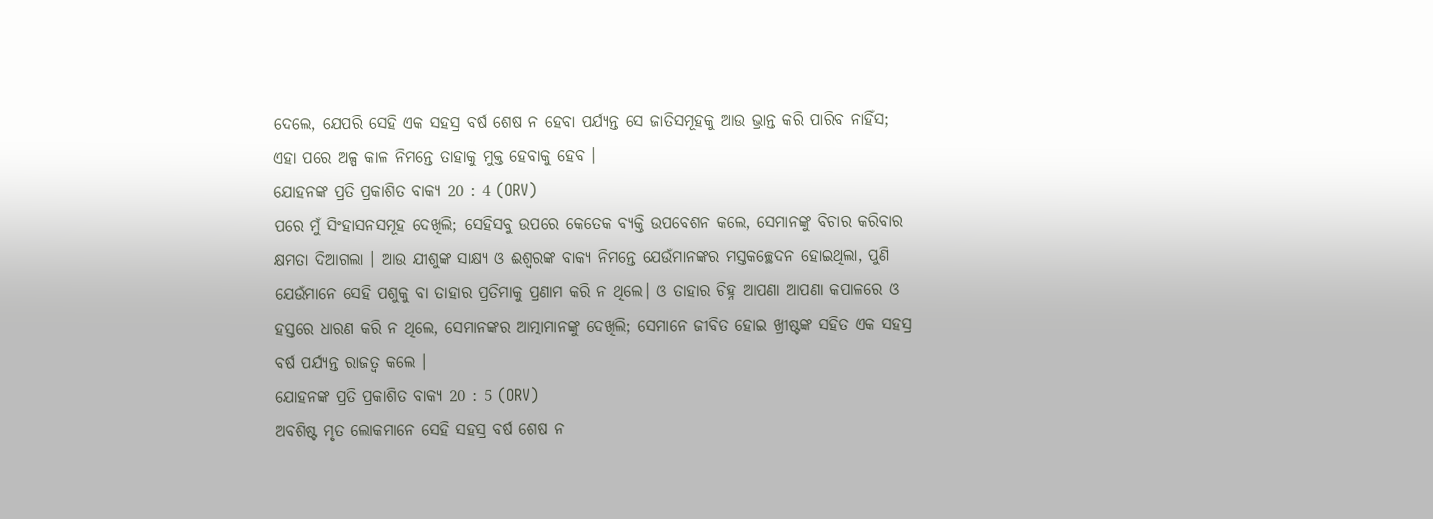ଦେଲେ, ଯେପରି ସେହି ଏକ ସହସ୍ର ବର୍ଷ ଶେଷ ନ ହେବା ପର୍ଯ୍ୟନ୍ତ ସେ ଜାତିସମୂହକୁ ଆଉ ଭ୍ରାନ୍ତ କରି ପାରିବ ନାହିଁସ; ଏହା ପରେ ଅଳ୍ପ କାଳ ନିମନ୍ତେ ତାହାକୁ ମୁକ୍ତ ହେବାକୁ ହେବ ।
ଯୋହନଙ୍କ ପ୍ରତି ପ୍ରକାଶିତ ବାକ୍ୟ 20 : 4 (ORV)
ପରେ ମୁଁ ସିଂହାସନସମୂହ ଦେଖିଲି; ସେହିସବୁ ଉପରେ କେତେକ ବ୍ୟକ୍ତି ଉପବେଶନ କଲେ, ସେମାନଙ୍କୁ ବିଚାର କରିବାର କ୍ଷମତା ଦିଆଗଲା । ଆଉ ଯୀଶୁଙ୍କ ସାକ୍ଷ୍ୟ ଓ ଈଶ୍ଵରଙ୍କ ବାକ୍ୟ ନିମନ୍ତେ ଯେଉଁମାନଙ୍କର ମସ୍ତକଚ୍ଛେଦନ ହୋଇଥିଲା, ପୁଣି ଯେଉଁମାନେ ସେହି ପଶୁକୁ ବା ତାହାର ପ୍ରତିମାକୁ ପ୍ରଣାମ କରି ନ ଥିଲେ। ଓ ତାହାର ଚିହ୍ନ ଆପଣା ଆପଣା କପାଳରେ ଓ ହସ୍ତରେ ଧାରଣ କରି ନ ଥିଲେ, ସେମାନଙ୍କର ଆତ୍ମାମାନଙ୍କୁ ଦେଖିଲି; ସେମାନେ ଜୀବିତ ହୋଇ ଖ୍ରୀଷ୍ଟଙ୍କ ସହିତ ଏକ ସହସ୍ର ବର୍ଷ ପର୍ଯ୍ୟନ୍ତ ରାଜତ୍ଵ କଲେ ।
ଯୋହନଙ୍କ ପ୍ରତି ପ୍ରକାଶିତ ବାକ୍ୟ 20 : 5 (ORV)
ଅବଶିଷ୍ଟ ମୃତ ଲୋକମାନେ ସେହି ସହସ୍ର ବର୍ଷ ଶେଷ ନ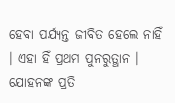ହେବା ପର୍ଯ୍ୟନ୍ତ ଜୀବିତ ହେଲେ ନାହିଁ । ଏହା ହିଁ ପ୍ରଥମ ପୁନରୁତ୍ଥାନ ।
ଯୋହନଙ୍କ ପ୍ରତି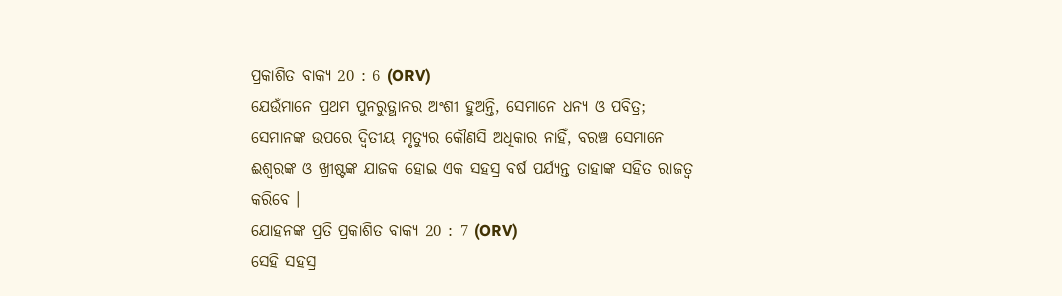ପ୍ରକାଶିତ ବାକ୍ୟ 20 : 6 (ORV)
ଯେଉଁମାନେ ପ୍ରଥମ ପୁନରୁତ୍ଥାନର ଅଂଶୀ ହୁଅନ୍ତି, ସେମାନେ ଧନ୍ୟ ଓ ପବିତ୍ର; ସେମାନଙ୍କ ଉପରେ ଦ୍ଵିତୀୟ ମୃତ୍ୟୁର କୌଣସି ଅଧିକାର ନାହିଁ, ବରଞ୍ଚ ସେମାନେ ଈଶ୍ଵରଙ୍କ ଓ ଖ୍ରୀଷ୍ଟଙ୍କ ଯାଜକ ହୋଇ ଏକ ସହସ୍ର ବର୍ଷ ପର୍ଯ୍ୟନ୍ତ ତାହାଙ୍କ ସହିତ ରାଜତ୍ଵ କରିବେ ।
ଯୋହନଙ୍କ ପ୍ରତି ପ୍ରକାଶିତ ବାକ୍ୟ 20 : 7 (ORV)
ସେହି ସହସ୍ର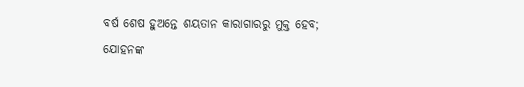ବର୍ଷ ଶେଷ ହୁଅନ୍ତେ ଶୟତାନ କାରାଗାରରୁ ମୁକ୍ତ ହେବ;
ଯୋହନଙ୍କ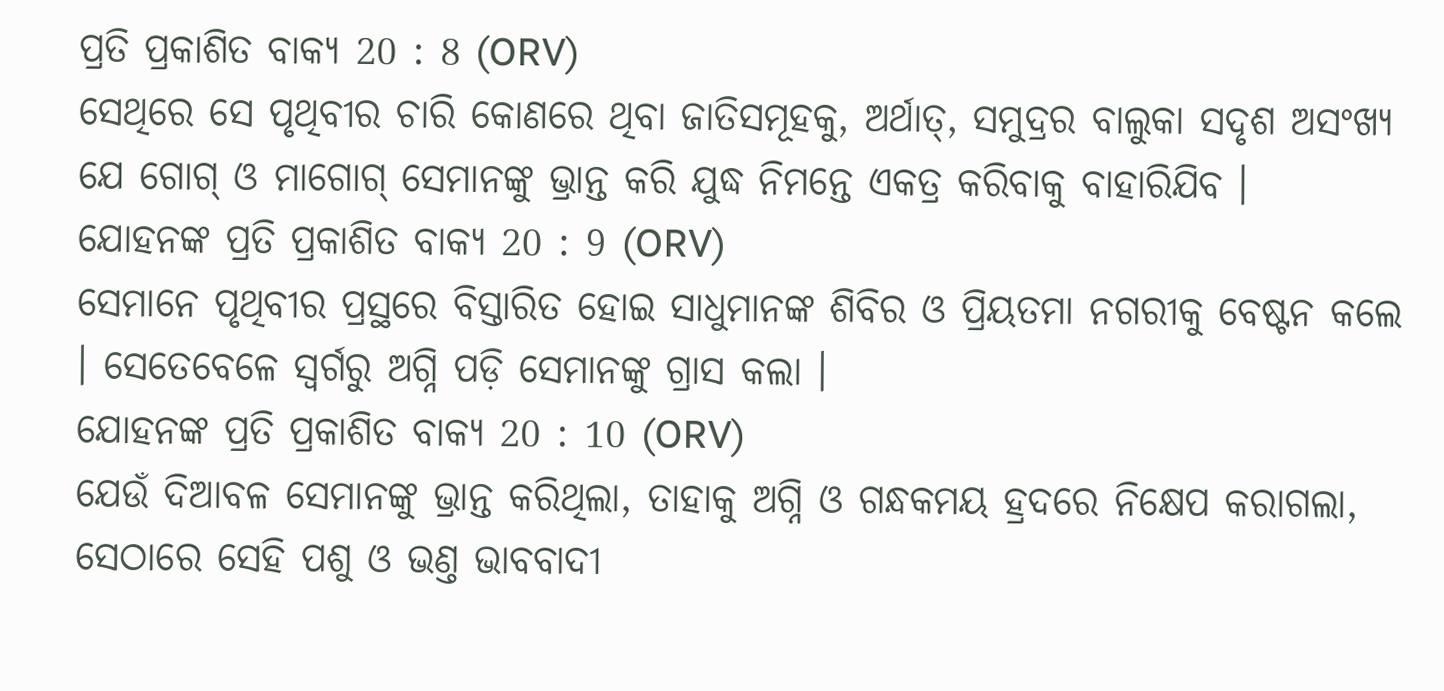ପ୍ରତି ପ୍ରକାଶିତ ବାକ୍ୟ 20 : 8 (ORV)
ସେଥିରେ ସେ ପୃଥିବୀର ଚାରି କୋଣରେ ଥିବା ଜାତିସମୂହକୁ, ଅର୍ଥାତ୍, ସମୁଦ୍ରର ବାଲୁକା ସଦୃଶ ଅସଂଖ୍ୟ ଯେ ଗୋଗ୍ ଓ ମାଗୋଗ୍ ସେମାନଙ୍କୁ ଭ୍ରାନ୍ତ କରି ଯୁଦ୍ଧ ନିମନ୍ତେ ଏକତ୍ର କରିବାକୁ ବାହାରିଯିବ ।
ଯୋହନଙ୍କ ପ୍ରତି ପ୍ରକାଶିତ ବାକ୍ୟ 20 : 9 (ORV)
ସେମାନେ ପୃଥିବୀର ପ୍ରସ୍ଥରେ ବିସ୍ତାରିତ ହୋଇ ସାଧୁମାନଙ୍କ ଶିବିର ଓ ପ୍ରିୟତମା ନଗରୀକୁ ବେଷ୍ଟନ କଲେ । ସେତେବେଳେ ସ୍ଵର୍ଗରୁ ଅଗ୍ନି ପଡ଼ି ସେମାନଙ୍କୁ ଗ୍ରାସ କଲା ।
ଯୋହନଙ୍କ ପ୍ରତି ପ୍ରକାଶିତ ବାକ୍ୟ 20 : 10 (ORV)
ଯେଉଁ ଦିଆବଳ ସେମାନଙ୍କୁ ଭ୍ରାନ୍ତ କରିଥିଲା, ତାହାକୁ ଅଗ୍ନି ଓ ଗନ୍ଧକମୟ ହ୍ରଦରେ ନିକ୍ଷେପ କରାଗଲା, ସେଠାରେ ସେହି ପଶୁ ଓ ଭଣ୍ତ ଭାବବାଦୀ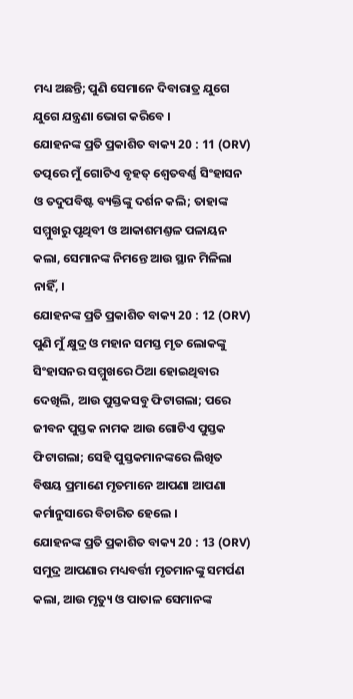ମଧ୍ୟ ଅଛନ୍ତି; ପୁଣି ସେମାନେ ଦିବାରାତ୍ର ଯୁଗେ ଯୁଗେ ଯନ୍ତ୍ରଣା ଭୋଗ କରିବେ ।
ଯୋହନଙ୍କ ପ୍ରତି ପ୍ରକାଶିତ ବାକ୍ୟ 20 : 11 (ORV)
ତତ୍ପରେ ମୁଁ ଗୋଟିଏ ବୃହତ୍ ଶ୍ଵେତବର୍ଣ୍ଣ ସିଂହାସନ ଓ ତଦୁପବିଷ୍ଟ ବ୍ୟକ୍ତିଙ୍କୁ ଦର୍ଶନ କଲି; ତାହାଙ୍କ ସମ୍ମୁଖରୁ ପୃଥିବୀ ଓ ଆକାଶମଣ୍ତଳ ପଳାୟନ କଲା, ସେମାନଙ୍କ ନିମନ୍ତେ ଆଉ ସ୍ଥାନ ମିଳିଲା ନାହିଁ, ।
ଯୋହନଙ୍କ ପ୍ରତି ପ୍ରକାଶିତ ବାକ୍ୟ 20 : 12 (ORV)
ପୁଣି ମୁଁ କ୍ଷୁଦ୍ର ଓ ମହାନ ସମସ୍ତ ମୃତ ଲୋକଙ୍କୁ ସିଂହାସନର ସମ୍ମୁଖରେ ଠିଆ ହୋଇଥିବାର ଦେଖିଲି, ଆଉ ପୁସ୍ତକସବୁ ଫିଟାଗଲା; ପରେ ଜୀବନ ପୁସ୍ତକ ନାମକ ଆଉ ଗୋଟିଏ ପୁସ୍ତକ ଫିଟାଗଲା; ସେହି ପୁସ୍ତକମାନଙ୍କରେ ଲିଖିତ ବିଷୟ ପ୍ରମାଣେ ମୃତମାନେ ଆପଣା ଆପଣା କର୍ମାନୁସାରେ ବିଚାରିତ ହେଲେ ।
ଯୋହନଙ୍କ ପ୍ରତି ପ୍ରକାଶିତ ବାକ୍ୟ 20 : 13 (ORV)
ସମୁଦ୍ର ଆପଣାର ମଧ୍ୟବର୍ତ୍ତୀ ମୃତମାନଙ୍କୁ ସମର୍ପଣ କଲା, ଆଉ ମୃତ୍ୟୁ ଓ ପାତାଳ ସେମାନଙ୍କ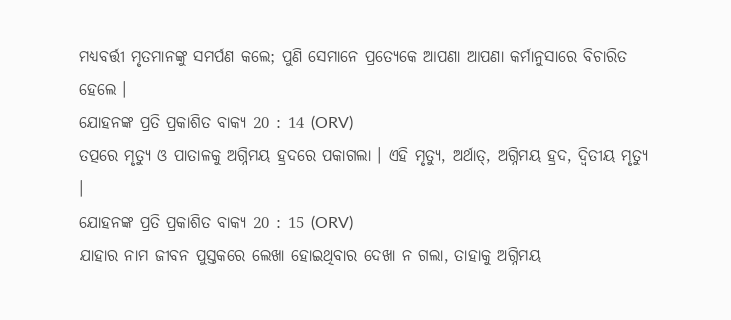ମଧ୍ୟବର୍ତ୍ତୀ ମୃତମାନଙ୍କୁ ସମର୍ପଣ କଲେ; ପୁଣି ସେମାନେ ପ୍ରତ୍ୟେକେ ଆପଣା ଆପଣା କର୍ମାନୁସାରେ ବିଚାରିତ ହେଲେ ।
ଯୋହନଙ୍କ ପ୍ରତି ପ୍ରକାଶିତ ବାକ୍ୟ 20 : 14 (ORV)
ତତ୍ପରେ ମୃତ୍ୟୁ ଓ ପାତାଳକୁ ଅଗ୍ନିମୟ ହ୍ରଦରେ ପକାଗଲା । ଏହି ମୃତ୍ୟୁ, ଅର୍ଥାତ୍, ଅଗ୍ନିମୟ ହ୍ରଦ, ଦ୍ଵିତୀୟ ମୃତ୍ୟୁ ।
ଯୋହନଙ୍କ ପ୍ରତି ପ୍ରକାଶିତ ବାକ୍ୟ 20 : 15 (ORV)
ଯାହାର ନାମ ଜୀବନ ପୁସ୍ତକରେ ଲେଖା ହୋଇଥିବାର ଦେଖା ନ ଗଲା, ତାହାକୁ ଅଗ୍ନିମୟ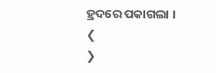ହ୍ରଦରେ ପକାଗଲା ।
❮
❯